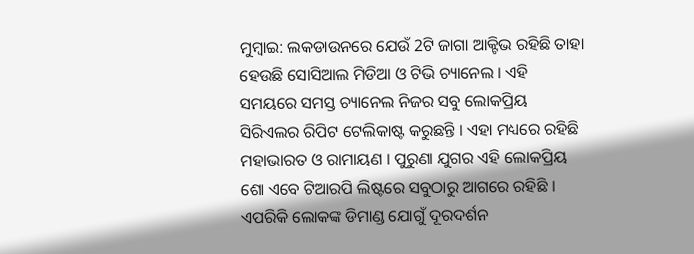ମୁମ୍ବାଇ: ଲକଡାଉନରେ ଯେଉଁ 2ଟି ଜାଗା ଆକ୍ଟିଭ ରହିଛି ତାହା ହେଉଛି ସୋସିଆଲ ମିଡିଆ ଓ ଟିଭି ଚ୍ୟାନେଲ । ଏହି ସମୟରେ ସମସ୍ତ ଚ୍ୟାନେଲ ନିଜର ସବୁ ଲୋକପ୍ରିୟ ସିରିଏଲର ରିପିଟ ଟେଲିକାଷ୍ଟ କରୁଛନ୍ତି । ଏହା ମଧ୍ୟରେ ରହିଛି ମହାଭାରତ ଓ ରାମାୟଣ । ପୁରୁଣା ଯୁଗର ଏହି ଲୋକପ୍ରିୟ ଶୋ ଏବେ ଟିଆରପି ଲିଷ୍ଟରେ ସବୁଠାରୁ ଆଗରେ ରହିଛି । ଏପରିକି ଲୋକଙ୍କ ଡିମାଣ୍ଡ ଯୋଗୁଁ ଦୂରଦର୍ଶନ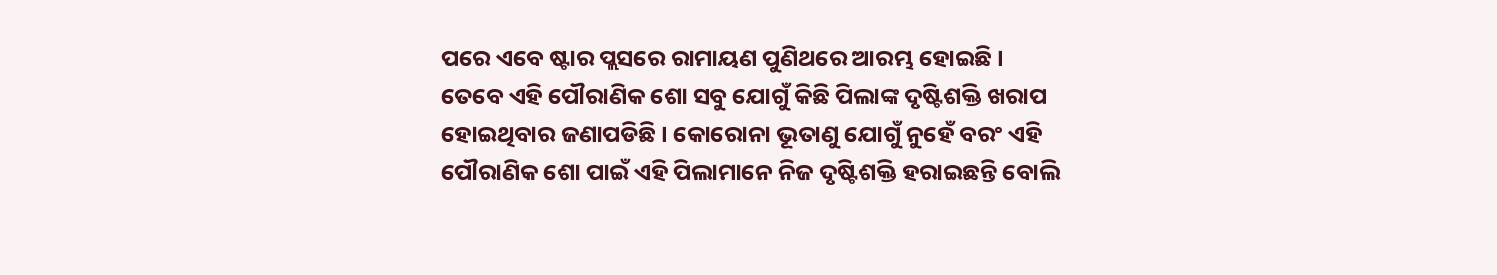ପରେ ଏବେ ଷ୍ଟାର ପ୍ଲସରେ ରାମାୟଣ ପୁଣିଥରେ ଆରମ୍ଭ ହୋଇଛି ।
ତେବେ ଏହି ପୌରାଣିକ ଶୋ ସବୁ ଯୋଗୁଁ କିଛି ପିଲାଙ୍କ ଦୃଷ୍ଟିଶକ୍ତି ଖରାପ ହୋଇଥିବାର ଜଣାପଡିଛି । କୋରୋନା ଭୂତାଣୁ ଯୋଗୁଁ ନୁହେଁ ବରଂ ଏହି ପୌରାଣିକ ଶୋ ପାଇଁ ଏହି ପିଲାମାନେ ନିଜ ଦୃଷ୍ଟିଶକ୍ତି ହରାଇଛନ୍ତି ବୋଲି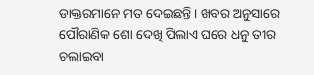ଡାକ୍ତରମାନେ ମତ ଦେଇଛନ୍ତି । ଖବର ଅନୁସାରେ ପୌରାଣିକ ଶୋ ଦେଖି ପିଲାଏ ଘରେ ଧନୁ ତୀର ଚଲାଇବା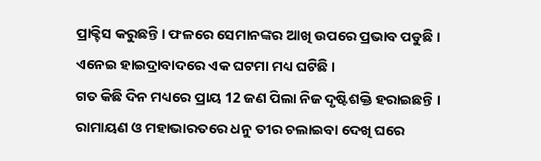ପ୍ରାକ୍ଟିସ କରୁଛନ୍ତି । ଫଳରେ ସେମାନଙ୍କର ଆଖି ଉପରେ ପ୍ରଭାବ ପଡୁଛି । ଏନେଇ ହାଇଦ୍ରାବାଦରେ ଏକ ଘଟମା ମଧ୍ୟ ଘଟିଛି ।
ଗତ କିଛି ଦିନ ମଧ୍ୟରେ ପ୍ରାୟ 12 ଜଣ ପିଲା ନିଜ ଦୃଷ୍ଟିଶକ୍ତି ହରାଇଛନ୍ତି । ରାମାୟଣ ଓ ମହାଭାରତରେ ଧନୁ ତୀର ଚଲାଇବା ଦେଖି ଘରେ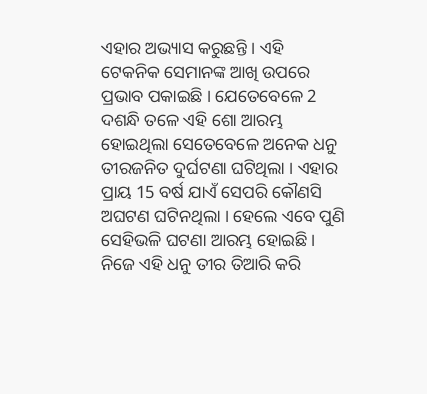ଏହାର ଅଭ୍ୟାସ କରୁଛନ୍ତି । ଏହି ଟେକନିକ ସେମାନଙ୍କ ଆଖି ଉପରେ ପ୍ରଭାବ ପକାଇଛି । ଯେତେବେଳେ 2 ଦଶନ୍ଧି ତଳେ ଏହି ଶୋ ଆରମ୍ଭ ହୋଇଥିଲା ସେତେବେଳେ ଅନେକ ଧନୁ ତୀରଜନିତ ଦୁର୍ଘଟଣା ଘଟିଥିଲା । ଏହାର ପ୍ରାୟ 15 ବର୍ଷ ଯାଏଁ ସେପରି କୌଣସି ଅଘଟଣ ଘଟିନଥିଲା । ହେଲେ ଏବେ ପୁଣି ସେହିଭଳି ଘଟଣା ଆରମ୍ଭ ହୋଇଛି । ନିଜେ ଏହି ଧନୁ ତୀର ତିଆରି କରି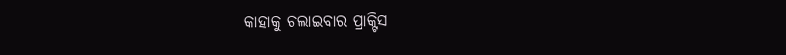କାହାକୁ ଚଲାଇବାର ପ୍ରାକ୍ଟିସ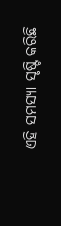ଏହି ସମସ୍ୟା ସୃଷ୍ଟି କରିଛି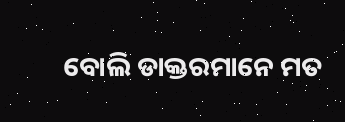ବୋଲି ଡାକ୍ତରମାନେ ମତ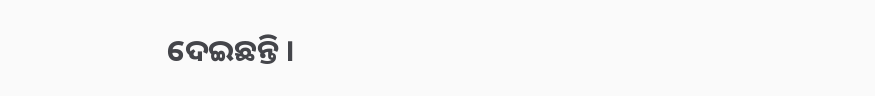ଦେଇଛନ୍ତି ।